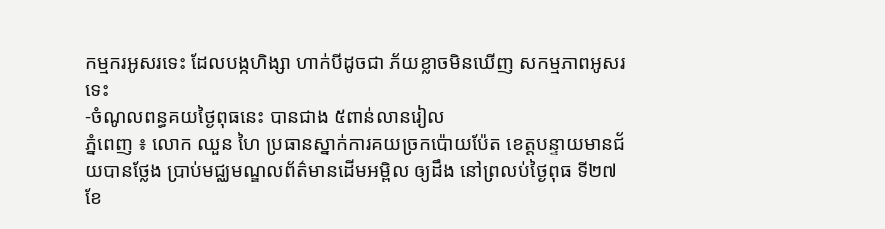កម្មករអូសរទេះ ដែលបង្កហិង្សា ហាក់បីដូចជា ភ័យខ្លាចមិនឃើញ សកម្មភាពអូសរទេះ
-ចំណូលពន្ធគយថ្ងៃពុធនេះ បានជាង ៥ពាន់លានរៀល
ភ្នំពេញ ៖ លោក ឈួន ហៃ ប្រធានស្នាក់ការគយច្រកប៉ោយប៉ែត ខេត្តបន្ទាយមានជ័យបានថ្លែង ប្រាប់មជ្ឈមណ្ឌលព័ត៌មានដើមអម្ពិល ឲ្យដឹង នៅព្រលប់ថ្ងៃពុធ ទី២៧ ខែ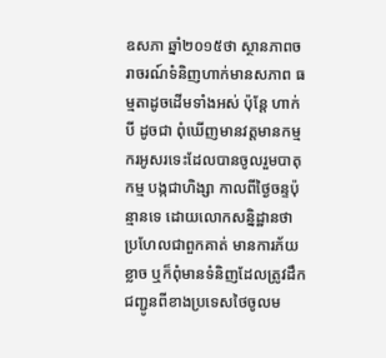ឧសភា ឆ្នាំ២០១៥ថា ស្ថានភាពចរាចរណ៍ទំនិញហាក់មានសភាព ធម្មតាដូចដើមទាំងអស់ ប៉ុន្តែ ហាក់បី ដូចជា ពុំឃើញមានវត្តមានកម្មករអូសរទេះដែលបានចូលរួមបាតុកម្ម បង្កជាហិង្សា កាលពីថ្ងៃចន្ទប៉ុន្មានទេ ដោយលោកសន្និដ្ឋានថា ប្រហែលជាពួកគាត់ មានការភ័យខ្លាច ឬក៏ពុំមានទំនិញដែលត្រូវដឹក ជញ្ជូនពីខាងប្រទេសថៃចូលម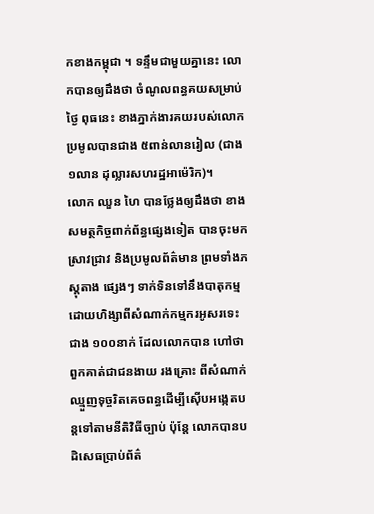កខាងកម្ពុជា ។ ទន្ទឹមជាមួយគ្នានេះ លោកបានឲ្យដឹងថា ចំណូលពន្ធគយសម្រាប់ថ្ងៃ ពុធនេះ ខាងភ្នាក់ងារគយរបស់លោកប្រមូលបានជាង ៥ពាន់លានរៀល (ជាង១លាន ដុល្លារសហរដ្ឋអាម៉េរិក)។
លោក ឈួន ហៃ បានថ្លែងឲ្យដឹងថា ខាងសមត្ថកិច្ចពាក់ព័ន្ធផ្សេងទៀត បានចុះមកស្រាវជ្រាវ និងប្រមូលព័ត៌មាន ព្រមទាំងភស្តុតាង ផ្សេងៗ ទាក់ទិនទៅនឹងបាតុកម្មដោយហិង្សាពីសំណាក់កម្មករអូសរទេះជាង ១០០នាក់ ដែលលោកបាន ហៅថា ពួកគាត់ជាជនងាយ រងគ្រោះ ពីសំណាក់ ឈ្មួញទុច្ចរិតគេចពន្ធដើម្បីស៊ើបអង្កេតបន្តទៅតាមនីតិវិធីច្បាប់ ប៉ុន្តែ លោកបានបដិសេធប្រាប់ព័ត៌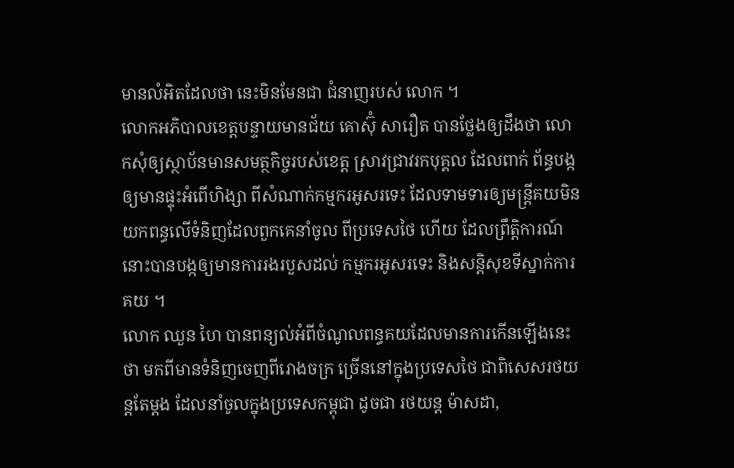មានលំអិតដែលថា នេះមិនមែនជា ជំនាញរបស់ លោក ។
លោកអភិបាលខេត្តបន្ទាយមានជ័យ គោស៊ុំ សារឿត បានថ្លែងឲ្យដឹងថា លោកសុំឲ្យស្ថាប័នមានសមត្ថកិច្ចរបស់ខេត្ត ស្រាវជ្រាវរកបុគ្គល ដែលពាក់ ព័ន្ធបង្កឲ្យមានផ្ទុះអំពើហិង្សា ពីសំណាក់កម្មករអូសរទេះ ដែលទាមទារឲ្យមន្រ្តីគយមិន យកពន្ធលើទំនិញដែលពួកគេនាំចូល ពីប្រទេសថៃ ហើយ ដែលព្រឹត្តិការណ៍នោះបានបង្កឲ្យមានការរងរបួសដល់ កម្មករអូសរទេះ និងសន្តិសុខទីស្នាក់ការគយ ។
លោក ឈួន ហៃ បានពន្យល់អំពីចំណូលពន្ធគយដែលមានការកើនឡើងនេះថា មកពីមានទំនិញចេញពីរោងចក្រ ច្រើននៅក្នុងប្រទេសថៃ ជាពិសេសរថយន្តតែម្តង ដែលនាំចូលក្នុងប្រទេសកម្ពុជា ដូចជា រថយន្ត ម៉ាសដា,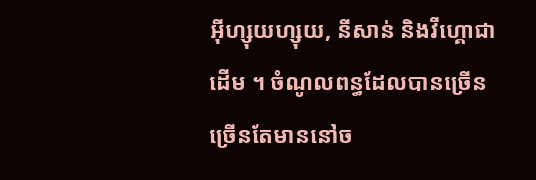អ៊ីហ្សុយហ្សុយ, នីសាន់ និងវីហ្គោជាដើម ។ ចំណូលពន្ធដែលបានច្រើន ច្រើនតែមាននៅច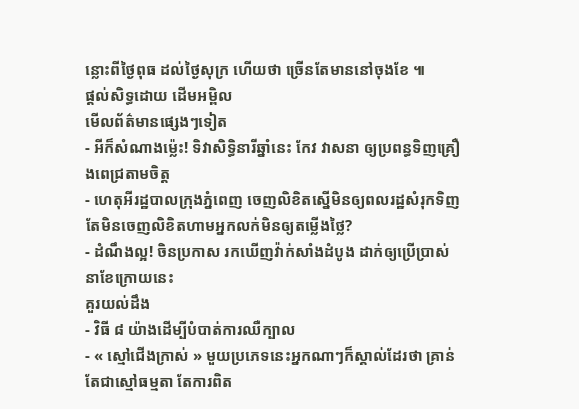ន្លោះពីថ្ងៃពុធ ដល់ថ្ងៃសុក្រ ហើយថា ច្រើនតែមាននៅចុងខែ ៕
ផ្តល់សិទ្ធដោយ ដើមអម្ពិល
មើលព័ត៌មានផ្សេងៗទៀត
- អីក៏សំណាងម្ល៉េះ! ទិវាសិទ្ធិនារីឆ្នាំនេះ កែវ វាសនា ឲ្យប្រពន្ធទិញគ្រឿងពេជ្រតាមចិត្ត
- ហេតុអីរដ្ឋបាលក្រុងភ្នំពេញ ចេញលិខិតស្នើមិនឲ្យពលរដ្ឋសំរុកទិញ តែមិនចេញលិខិតហាមអ្នកលក់មិនឲ្យតម្លើងថ្លៃ?
- ដំណឹងល្អ! ចិនប្រកាស រកឃើញវ៉ាក់សាំងដំបូង ដាក់ឲ្យប្រើប្រាស់ នាខែក្រោយនេះ
គួរយល់ដឹង
- វិធី ៨ យ៉ាងដើម្បីបំបាត់ការឈឺក្បាល
- « ស្មៅជើងក្រាស់ » មួយប្រភេទនេះអ្នកណាៗក៏ស្គាល់ដែរថា គ្រាន់តែជាស្មៅធម្មតា តែការពិត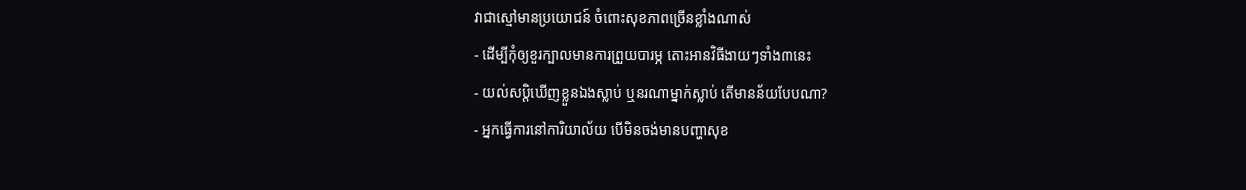វាជាស្មៅមានប្រយោជន៍ ចំពោះសុខភាពច្រើនខ្លាំងណាស់
- ដើម្បីកុំឲ្យខួរក្បាលមានការព្រួយបារម្ភ តោះអានវិធីងាយៗទាំង៣នេះ
- យល់សប្តិឃើញខ្លួនឯងស្លាប់ ឬនរណាម្នាក់ស្លាប់ តើមានន័យបែបណា?
- អ្នកធ្វើការនៅការិយាល័យ បើមិនចង់មានបញ្ហាសុខ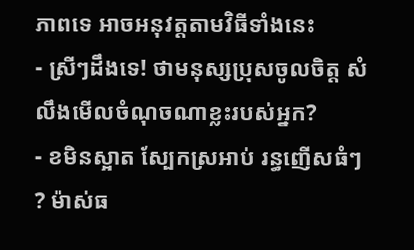ភាពទេ អាចអនុវត្តតាមវិធីទាំងនេះ
- ស្រីៗដឹងទេ! ថាមនុស្សប្រុសចូលចិត្ត សំលឹងមើលចំណុចណាខ្លះរបស់អ្នក?
- ខមិនស្អាត ស្បែកស្រអាប់ រន្ធញើសធំៗ ? ម៉ាស់ធ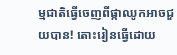ម្មជាតិធ្វើចេញពីផ្កាឈូកអាចជួយបាន! តោះរៀនធ្វើដោយ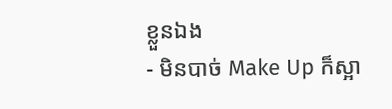ខ្លួនឯង
- មិនបាច់ Make Up ក៏ស្អា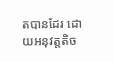តបានដែរ ដោយអនុវត្តតិច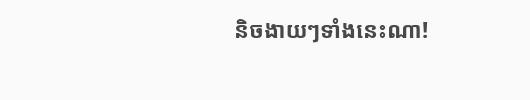និចងាយៗទាំងនេះណា!